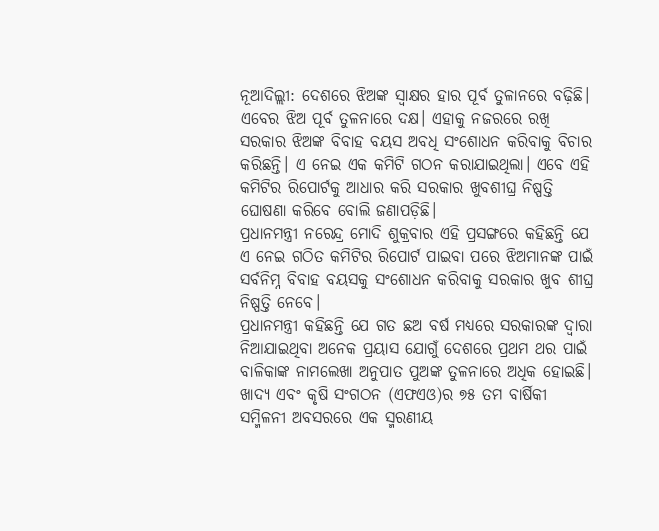ନୂଆଦିଲ୍ଲୀ: ଦେଶରେ ଝିଅଙ୍କ ସ୍ୱାକ୍ଷର ହାର ପୂର୍ବ ତୁଳାନରେ ବଢ଼ିଛି। ଏବେର ଝିଅ ପୂର୍ବ ତୁଳନାରେ ଦକ୍ଷ। ଏହାକୁ ନଜରରେ ରଖି ସରକାର ଝିଅଙ୍କ ବିବାହ ବୟସ ଅବଧି ସଂଶୋଧନ କରିବାକୁ ବିଚାର କରିଛନ୍ତି। ଏ ନେଇ ଏକ କମିଟି ଗଠନ କରାଯାଇଥିଲା। ଏବେ ଏହି କମିଟିର ରିପୋର୍ଟକୁ ଆଧାର କରି ସରକାର ଖୁବଶୀଘ୍ର ନିଷ୍ପତ୍ତି ଘୋଷଣା କରିବେ ବୋଲି ଜଣାପଡ଼ିଛି।
ପ୍ରଧାନମନ୍ତ୍ରୀ ନରେନ୍ଦ୍ର ମୋଦି ଶୁକ୍ରବାର ଏହି ପ୍ରସଙ୍ଗରେ କହିଛନ୍ତି ଯେ ଏ ନେଇ ଗଠିତ କମିଟିର ରିପୋର୍ଟ ପାଇବା ପରେ ଝିଅମାନଙ୍କ ପାଇଁ ସର୍ବନିମ୍ନ ବିବାହ ବୟସକୁ ସଂଶୋଧନ କରିବାକୁ ସରକାର ଖୁବ ଶୀଘ୍ର ନିଷ୍ପତ୍ତି ନେବେ।
ପ୍ରଧାନମନ୍ତ୍ରୀ କହିଛନ୍ତି ଯେ ଗତ ଛଅ ବର୍ଷ ମଧ୍ୟରେ ସରକାରଙ୍କ ଦ୍ୱାରା ନିଆଯାଇଥିବା ଅନେକ ପ୍ରୟାସ ଯୋଗୁଁ ଦେଶରେ ପ୍ରଥମ ଥର ପାଇଁ ବାଳିକାଙ୍କ ନାମଲେଖା ଅନୁପାତ ପୁଅଙ୍କ ତୁଳନାରେ ଅଧିକ ହୋଇଛି।
ଖାଦ୍ୟ ଏବଂ କୃଷି ସଂଗଠନ (ଏଫଏଓ)ର ୭୫ ତମ ବାର୍ଷିକୀ ସମ୍ମିଳନୀ ଅବସରରେ ଏକ ସ୍ମରଣୀୟ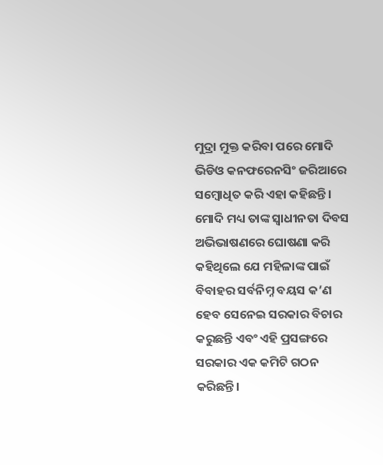ମୁଦ୍ରା ମୁକ୍ତ କରିବା ପରେ ମୋଦି ଭିଡିଓ କନଫରେନସିଂ ଜରିଆରେ ସମ୍ବୋଧିତ କରି ଏହା କହିଛନ୍ତି।
ମୋଦି ମଧ୍ୟ ତାଙ୍କ ସ୍ୱାଧୀନତା ଦିବସ ଅଭିଭାଷଣରେ ଘୋଷଣା କରି କହିଥିଲେ ଯେ ମହିଳାଙ୍କ ପାଇଁ ବିବାହର ସର୍ବନିମ୍ନ ବୟସ କ’ଣ ହେବ ସେନେଇ ସରକାର ବିଚାର କରୁଛନ୍ତି ଏବଂ ଏହି ପ୍ରସଙ୍ଗରେ ସରକାର ଏକ କମିଟି ଗଠନ କରିଛନ୍ତି।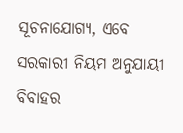ସୂଚନାଯୋଗ୍ୟ, ଏବେ ସରକାରୀ ନିୟମ ଅନୁଯାୟୀ ବିବାହର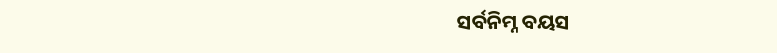ସର୍ବନିମ୍ନ ବୟସ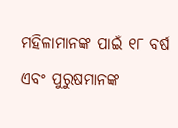ମହିଳାମାନଙ୍କ ପାଇଁ ୧୮ ବର୍ଷ ଏବଂ ପୁରୁଷମାନଙ୍କ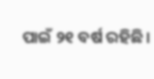ପାଇଁ ୨୧ ବର୍ଷ ରହିଛି।